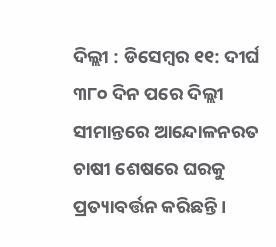ଦିଲ୍ଲୀ : ଡିସେମ୍ବର ୧୧: ଦୀର୍ଘ ୩୮୦ ଦିନ ପରେ ଦିଲ୍ଲୀ ସୀମାନ୍ତରେ ଆନ୍ଦୋଳନରତ ଚାଷୀ ଶେଷରେ ଘରକୁ ପ୍ରତ୍ୟାବର୍ତ୍ତନ କରିଛନ୍ତି ।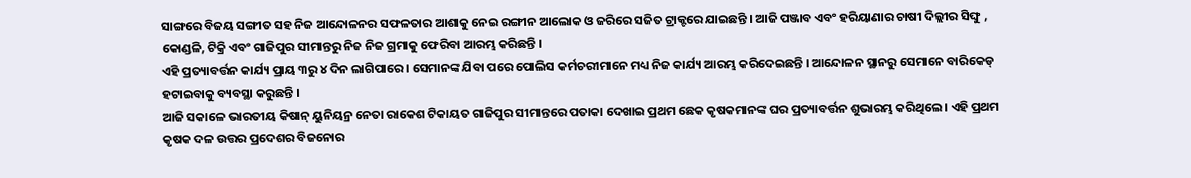ସାଙ୍ଗରେ ବିଜୟ ସଙ୍ଗୀତ ସହ ନିଜ ଆନ୍ଦୋଳନର ସଫଳତାର ଆଶାକୁ ନେଇ ରଙ୍ଗୀନ ଆଲୋକ ଓ ଜରିରେ ସଜିତ ଟ୍ରାକ୍ଟରେ ଯାଇଛନ୍ତି । ଆଜି ପଞ୍ଜାବ ଏବଂ ହରିୟାଣାର ଚାଷୀ ଦିଲ୍ଲୀର ସିଙ୍ଘୁ , କୋଣ୍ଡଳି, ଟିକ୍ରି ଏବଂ ଗାଜିପୁର ସୀମାନ୍ତରୁ ନିଜ ନିଜ ଗ୍ରମାକୁ ଫେରିବା ଆରମ୍ଭ କରିଛନ୍ତି ।
ଏହି ପ୍ରତ୍ୟାବର୍ତ୍ତନ କାର୍ଯ୍ୟ ପ୍ରାୟ ୩ରୁ ୪ ଦିନ ଲାଗିପାରେ । ସେମାନଙ୍କ ଯିବା ପରେ ପୋଲିସ କର୍ମଚରୀମାନେ ମଧ୍ୟ ନିଜ କାର୍ଯ୍ୟ ଆରମ୍ଭ କରିଦେଇଛନ୍ତି । ଆନ୍ଦୋଳନ ସ୍ଥାନରୁ ସେମାନେ ବାରିକେଡ୍ ହଟାଇବାକୁ ବ୍ୟବସ୍ଥା କରୁଛନ୍ତି ।
ଆଜି ସକାଳେ ଭାରତୀୟ କିଷାନ୍ ୟୁନିୟନ୍ର ନେତା ରାକେଶ ଟିକାୟତ ଗାଜିପୁର ସୀମାନ୍ତରେ ପତାକା ଦେଖାଇ ପ୍ରଥମ ଛେକ କୃଷକମାନଙ୍କ ଘର ପ୍ରତ୍ୟାବର୍ତ୍ତନ ଶୁଭାରମ୍ଭ କରିଥିଲେ । ଏହି ପ୍ରଥମ କୃଷକ ଦଳ ଉତ୍ତର ପ୍ରଦେଶର ବିଜନୋର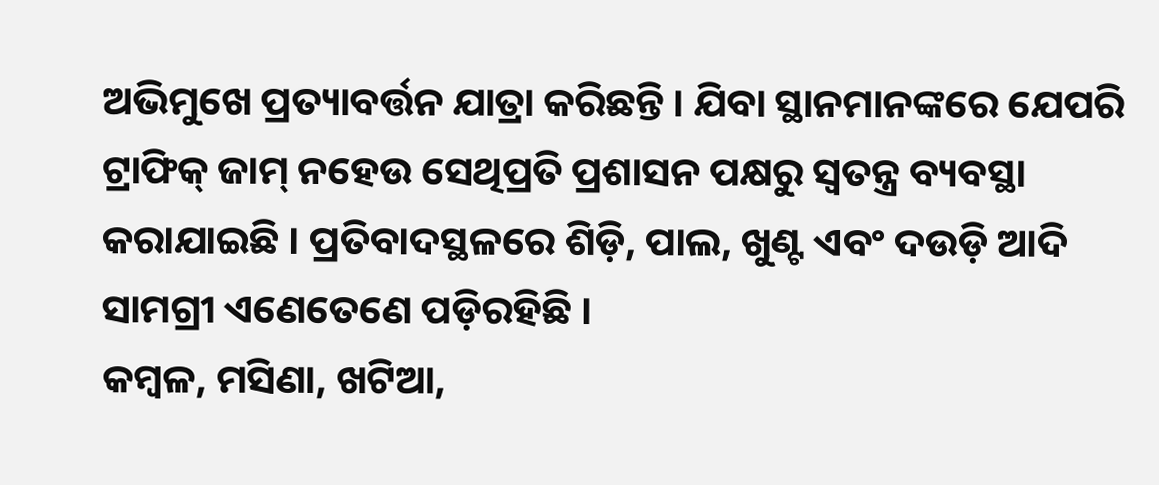ଅଭିମୁଖେ ପ୍ରତ୍ୟାବର୍ତ୍ତନ ଯାତ୍ରା କରିଛନ୍ତି । ଯିବା ସ୍ଥାନମାନଙ୍କରେ ଯେପରି ଟ୍ରାଫିକ୍ ଜାମ୍ ନହେଉ ସେଥିପ୍ରତି ପ୍ରଶାସନ ପକ୍ଷରୁ ସ୍ୱତନ୍ତ୍ର ବ୍ୟବସ୍ଥା କରାଯାଇଛି । ପ୍ରତିବାଦସ୍ଥଳରେ ଶିଡ଼ି, ପାଲ, ଖୁଣ୍ଟ ଏବଂ ଦଉଡ଼ି ଆଦି ସାମଗ୍ରୀ ଏଣେତେଣେ ପଡ଼ିରହିଛି ।
କମ୍ବଳ, ମସିଣା, ଖଟିଆ,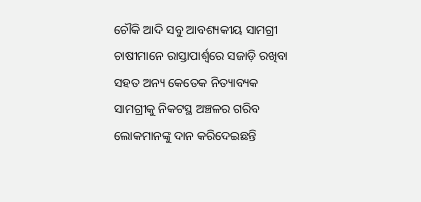ଚୌକି ଆଦି ସବୁ ଆବଶ୍ୟକୀୟ ସାମଗ୍ରୀ ଚାଷୀମାନେ ରାସ୍ତାପାର୍ଶ୍ୱରେ ସଜାଡ଼ି ରଖିବା ସହତ ଅନ୍ୟ କେତେକ ନିତ୍ୟାବ୍ୟକ ସାମଗ୍ରୀକୁ ନିକଟସ୍ଥ ଅଞ୍ଚଳର ଗରିବ ଲୋକମାନଙ୍କୁ ଦାନ କରିଦେଇଛନ୍ତି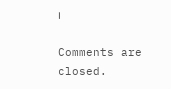।

Comments are closed.